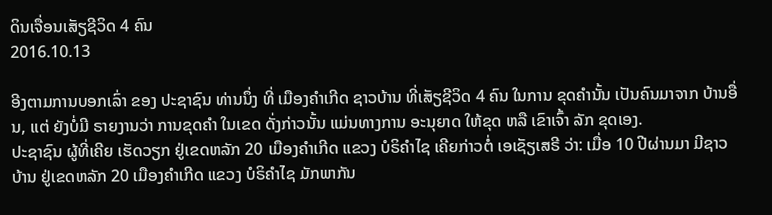ດິນເຈື່ອນເສັຽຊີວິດ 4 ຄົນ
2016.10.13

ອີງຕາມການບອກເລົ່າ ຂອງ ປະຊາຊົນ ທ່ານນຶ່ງ ທີ່ ເມືອງຄຳເກີດ ຊາວບ້ານ ທີ່ເສັຽຊີວິດ 4 ຄົນ ໃນການ ຂຸດຄຳນັ້ນ ເປັນຄົນມາຈາກ ບ້ານອື່ນ, ແຕ່ ຍັງບໍ່ມີ ຣາຍງານວ່າ ການຂຸດຄຳ ໃນເຂດ ດັ່ງກ່າວນັ້ນ ແມ່ນທາງການ ອະນຸຍາດ ໃຫ້ຂຸດ ຫລື ເຂົາເຈົ້າ ລັກ ຂຸດເອງ.
ປະຊາຊົນ ຜູ້ທີ່ເຄີຍ ເຮັດວຽກ ຢູ່ເຂດຫລັກ 20 ເມືອງຄຳເກີດ ແຂວງ ບໍຣິຄຳໄຊ ເຄີຍກ່າວຕໍ່ ເອເຊັຽເສຣີ ວ່າ: ເມື່ອ 10 ປີຜ່ານມາ ມີຊາວບ້ານ ຢູ່ເຂດຫລັກ 20 ເມືອງຄຳເກີດ ແຂວງ ບໍຣິຄຳໄຊ ມັກພາກັນ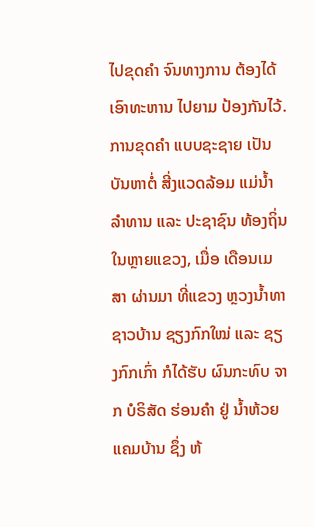ໄປຂຸດຄຳ ຈົນທາງການ ຕ້ອງໄດ້ ເອົາທະຫານ ໄປຍາມ ປ້ອງກັນໄວ້.
ການຂຸດຄຳ ແບບຊະຊາຍ ເປັນບັນຫາຕໍ່ ສີ່ງແວດລ້ອມ ແມ່ນ້ຳລຳທານ ແລະ ປະຊາຊົນ ທ້ອງຖິ່ນ ໃນຫຼາຍແຂວງ, ເມື່ອ ເດືອນເມສາ ຜ່ານມາ ທີ່ແຂວງ ຫຼວງນ້ຳທາ ຊາວບ້ານ ຊຽງກົກໃໝ່ ແລະ ຊຽງກົກເກົ່າ ກໍໄດ້ຮັບ ຜົນກະທົບ ຈາກ ບໍຣິສັດ ຮ່ອນຄຳ ຢູ່ ນ້ຳຫ້ວຍ ແຄມບ້ານ ຊຶ່ງ ຫ້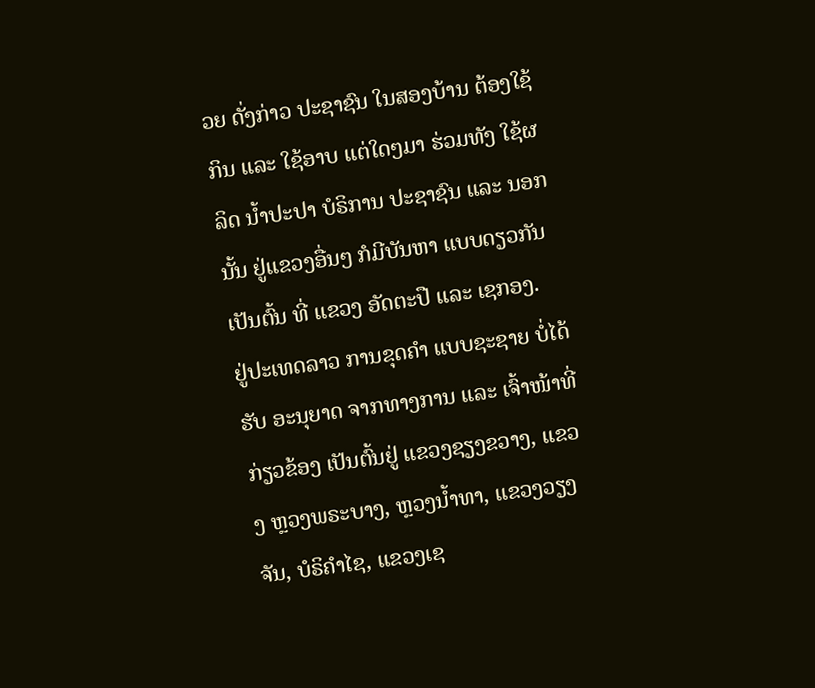ວຍ ດັ່ງກ່າວ ປະຊາຊົນ ໃນສອງບ້ານ ຕ້ອງໃຊ້ກິນ ແລະ ໃຊ້ອາບ ແຕ່ໃດໆມາ ຮ່ວມທັງ ໃຊ້ຜລິດ ນໍ້າປະປາ ບໍຣິການ ປະຊາຊົນ ແລະ ນອກນັ້ນ ຢູ່ແຂວງອື່ນໆ ກໍມີບັນຫາ ແບບດຽວກັນ ເປັນຕົ້ນ ທີ່ ແຂວງ ອັດຕະປື ແລະ ເຊກອງ.
ຢູ່ປະເທດລາວ ການຂຸດຄຳ ແບບຊະຊາຍ ບໍ່ໄດ້ຮັບ ອະນຸຍາດ ຈາກທາງການ ແລະ ເຈົ້າໜ້າທີ່ ກ່ຽວຂ້ອງ ເປັນຕົ້ນຢູ່ ແຂວງຊຽງຂວາງ, ແຂວງ ຫຼວງພຣະບາງ, ຫຼວງນ້ຳທາ, ແຂວງວຽງຈັນ, ບໍຣິຄຳໄຊ, ແຂວງເຊ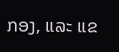ກອງ, ແລະ ແຂ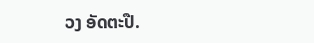ວງ ອັດຕະປື.